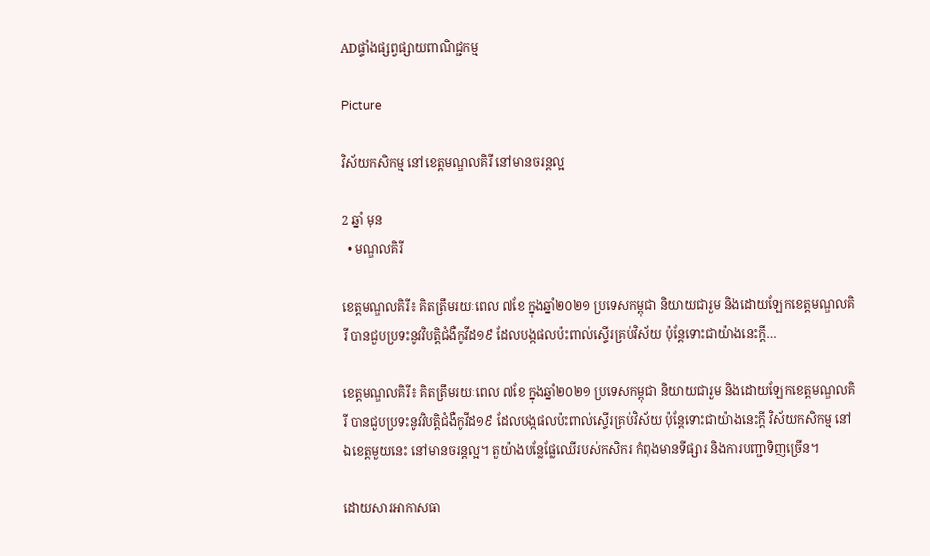ADផ្ទាំងផ្សព្វផ្សាយពាណិជ្ជកម្ម

Picture

វិស័យកសិកម្ម នៅខេត្តមណ្ឌលគិរី នៅមានចរន្តល្អ

2 ឆ្នាំ មុន
  • មណ្ឌលគិរី

ខេត្តមណ្ឌលគិរី៖ គិតត្រឹមរយៈពេល ៧ខែ ក្នុងឆ្នាំ២០២១ ប្រទេសកម្ពុជា និយាយជារួម និងដោយឡែកខេត្តមណ្ឌលគិរី បានជួបប្រទះនូវវិបត្តិជំងឺកូវីដ១៩ ដែលបង្កផលប៉ះពាល់ស្ទើរគ្រប់វិស័យ ប៉ុន្តែទោះជាយ៉ាងនេះក្ដី…

ខេត្តមណ្ឌលគិរី៖ គិតត្រឹមរយៈពេល ៧ខែ ក្នុងឆ្នាំ២០២១ ប្រទេសកម្ពុជា និយាយជារួម និងដោយឡែកខេត្តមណ្ឌលគិរី បានជួបប្រទះនូវវិបត្តិជំងឺកូវីដ១៩ ដែលបង្កផលប៉ះពាល់ស្ទើរគ្រប់វិស័យ ប៉ុន្តែទោះជាយ៉ាងនេះក្ដី វិស័យកសិកម្ម នៅឯខេត្តមួយនេះ នៅមានចរន្តល្អ។ តួយ៉ាងបន្លែផ្លែឈើរបស់កសិករ កំពុងមានទីផ្សារ និងការបញ្ជាទិញច្រើន។

ដោយសារអាកាសធា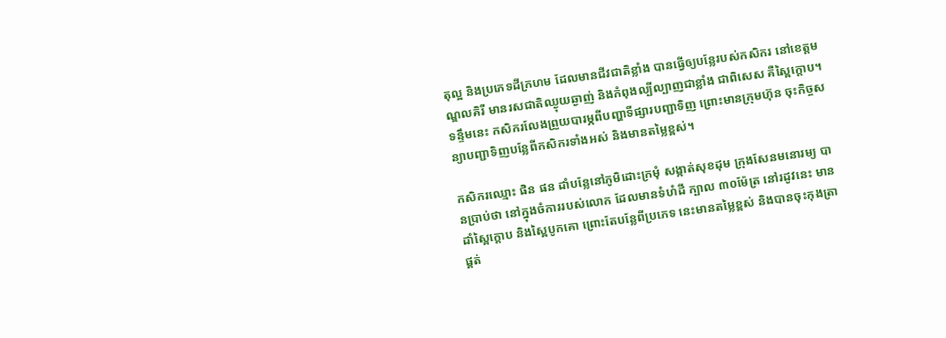តុល្អ និងប្រភេទដីក្រហម ដែលមានជីវជាតិខ្លាំង បានធ្វើឲ្យបន្លែរបស់កសិករ នៅខេត្តមណ្ឌលគិរី មានរសជាតិឈ្ងុយឆ្ងាញ់ និងកំពុងល្បីល្បាញជាខ្លាំង ជាពិសេស គឺស្ពៃក្ដោប។ ទន្ទឹមនេះ កសិករលែងព្រួយបារម្ភពីបញ្ហាទីផ្សារបញ្ជាទិញ ព្រោះមានក្រុមហ៊ុន ចុះកិច្ចសន្យាបញ្ជាទិញបន្លែពីកសិករទាំងអស់ និងមានតម្លៃខ្ពស់។

កសិករឈ្មោះ ផិន ផន ដាំបន្លែនៅភូមិដោះក្រមុំ សង្កាត់សុខដុម ក្រុងសែនមនោរម្យ បានប្រាប់ថា នៅក្នុងចំការរបស់លោក ដែលមានទំហំដី ក្បាល ៣០ម៉ែត្រ នៅរដូវនេះ មានដាំស្ពៃក្ដោប និងស្ពៃបូកគោ ព្រោះតែបន្លែពីប្រភេទ នេះមានតម្លៃខ្ពស់ និងបានចុះកុងត្រាផ្គត់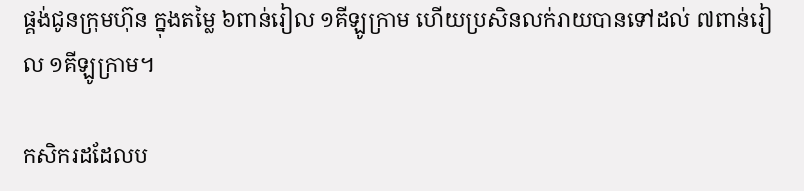ផ្គង់ជូនក្រុមហ៊ុន ក្នុងតម្លៃ ៦ពាន់រៀល ១គីឡូក្រាម ហើយប្រសិនលក់រាយបានទៅដល់ ៧ពាន់រៀល ១គីឡូក្រាម។

កសិករដដែលប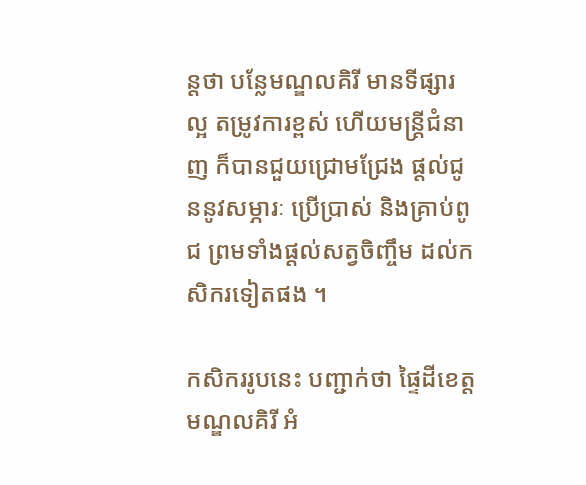ន្តថា បន្លែមណ្ឌលគិរី មានទីផ្សារល្អ តម្រូវការខ្ពស់ ហើយមន្ត្រីជំនាញ ក៏បានជួយជ្រោមជ្រែង ផ្ដល់ជូននូវសម្ភារៈ ប្រើប្រាស់ និងគ្រាប់ពូជ ព្រមទាំងផ្តល់សត្វចិញ្ចឹម ដល់កសិករទៀតផង ។

កសិកររូបនេះ បញ្ជាក់ថា ផ្ទៃដីខេត្តមណ្ឌលគិរី អំ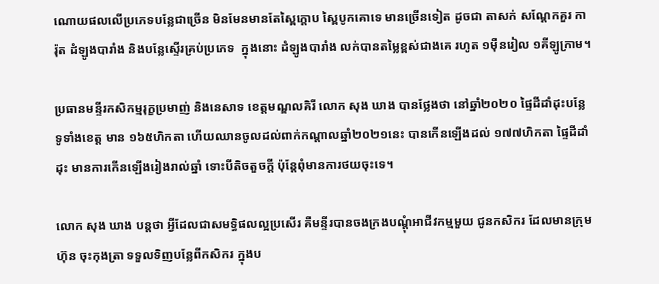ណោយផលលើប្រភេទបន្លែជាច្រើន មិនមែនមានតែស្ពៃក្ដោប ស្ពៃបូកគោទេ មានច្រើនទៀត ដូចជា តាសក់ សណ្ដែកគួរ ការ៉ុត ដំឡូងបារាំង និងបន្លែស្ទើរគ្រប់ប្រភេទ  ក្នុងនោះ ដំឡូងបារាំង លក់បានតម្លៃខ្ពស់ជាងគេ រហូត ១ម៉ឺនរៀល ១គីឡូក្រាម។

ប្រធានមន្ទីរកសិកម្មរុក្ខប្រមាញ់ និងនេសាទ ខេត្តមណ្ឌលគិរី លោក សុង ឃាង បានថ្លែងថា នៅឆ្នាំ២០២០ ផ្ទៃដីដាំដុះបន្លែទូទាំងខេត្ត មាន ១៦៥ហិកតា ហើយឈានចូលដល់ពាក់កណ្ដាលឆ្នាំ២០២១នេះ បានកើនឡើងដល់ ១៧៧ហិកតា ផ្ទៃដីដាំដុះ មានការកើនឡើងរៀងរាល់ឆ្នាំ ទោះបីតិចតួចក្ដី ប៉ុន្តែពុំមានការថយចុះទេ។

លោក សុង ឃាង បន្តថា អ្វីដែលជាសមទ្ធិផលល្អប្រសើរ គឺមន្ទីរបានចងក្រងបណ្ដុំអាជីវកម្មមួយ ជូនកសិករ ដែលមានក្រុមហ៊ុន ចុះកុងត្រា ទទួលទិញបន្លែពីកសិករ ក្នុងប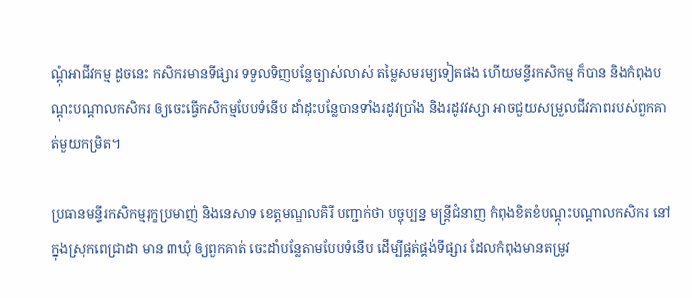ណ្ដុំអាជីវកម្ម ដូចនេះ កសិករមានទីផ្សារ ទទួលទិញបន្លែច្បាស់លាស់ តម្លៃសមរម្យទៀតផង ហើយមន្ទីរកសិកម្ម ក៏បាន និងកំពុងបណ្ដុះបណ្ដាលកសិករ ឲ្យចេះធ្វើកសិកម្មបែបទំនើប ដាំដុះបន្លែបានទាំងរដូវប្រាំង និងរដូវវស្សា អាចជួយសម្រួលជីវភាពរបស់ពួកគាត់មួយកម្រិត។

ប្រធានមន្ទីរកសិកម្មរុក្ខប្រមាញ់ និងនេសាទ ខេត្តមណ្ឌលគិរី បញ្ជាក់ថា បច្ចុប្បន្ន មន្ត្រីជំនាញ កំពុងខិតខំបណ្ដុះបណ្ដាលកសិករ នៅក្នុងស្រុកពេជ្រាដា មាន ៣ឃុំ ឲ្យពួកគាត់ ចេះដាំបន្លែតាមបែបទំនើប ដើម្បីផ្គត់ផ្គង់ទីផ្សារ ដែលកំពុងមានតម្រូវ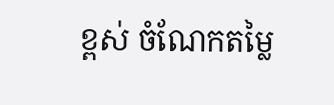ខ្ពស់ ចំណែកតម្លៃ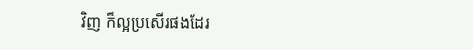វិញ ក៏ល្អប្រសើរផងដែរ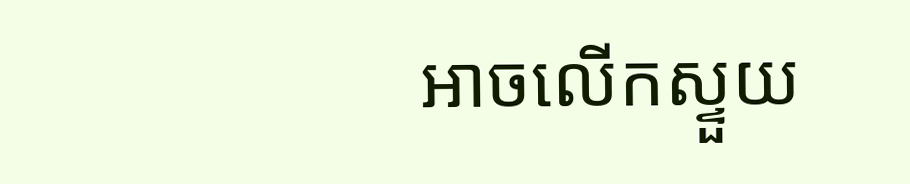អាចលើកស្ទួយ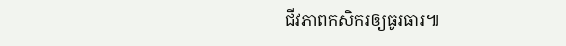ជីវភាពកសិករឲ្យធូរធារ៕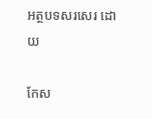អត្ថបទសរសេរ ដោយ

កែស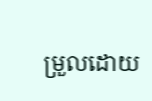ម្រួលដោយ